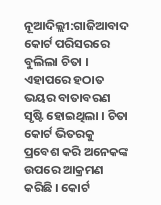ନୂଆଦିଲ୍ଲୀ:ଗାଜିଆବାଦ କୋର୍ଟ ପରିସରରେ ବୁଲିଲା ଚିତା । ଏହାପରେ ହଠାତ ଭୟର ବାତାବରଣ ସୃଷ୍ଟି ହୋଇଥିଲା । ଚିତା କୋର୍ଟ ଭିତରକୁ ପ୍ରବେଶ କରି ଅନେକଙ୍କ ଉପରେ ଆକ୍ରମଣ କରିଛି । କୋର୍ଟ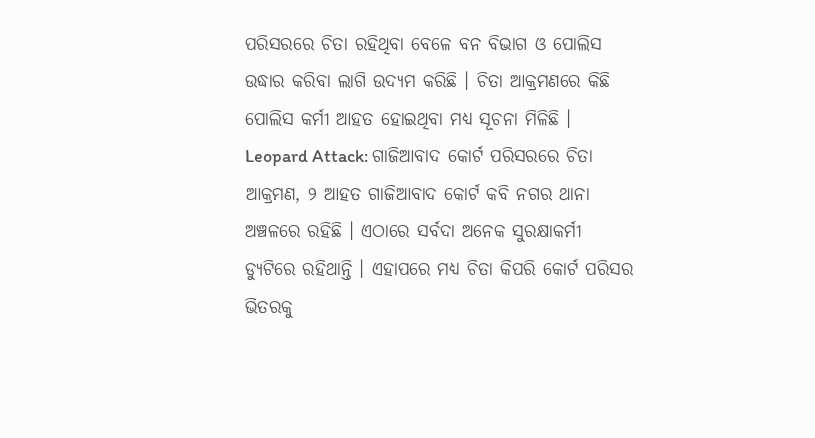ପରିସରରେ ଚିତା ରହିଥିବା ବେଳେ ବନ ବିଭାଗ ଓ ପୋଲିସ ଉଦ୍ଧାର କରିବା ଲାଗି ଉଦ୍ୟମ କରିଛି । ଚିତା ଆକ୍ରମଣରେ କିଛି ପୋଲିସ କର୍ମୀ ଆହତ ହୋଇଥିବା ମଧ୍ୟ ସୂଚନା ମିଳିଛି ।
Leopard Attack: ଗାଜିଆବାଦ କୋର୍ଟ ପରିସରରେ ଚିତା ଆକ୍ରମଣ, ୨ ଆହତ ଗାଜିଆବାଦ କୋର୍ଟ କବି ନଗର ଥାନା ଅଞ୍ଚଳରେ ରହିଛି । ଏଠାରେ ସର୍ବଦା ଅନେକ ସୁରକ୍ଷାକର୍ମୀ ଡ୍ୟୁଟିରେ ରହିଥାନ୍ତି । ଏହାପରେ ମଧ୍ୟ ଚିତା କିପରି କୋର୍ଟ ପରିସର ଭିତରକୁ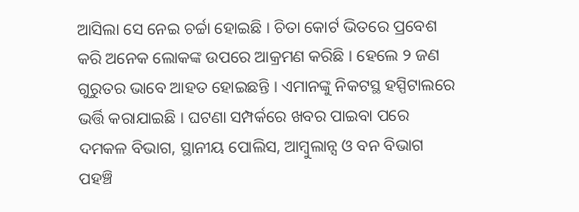ଆସିଲା ସେ ନେଇ ଚର୍ଚ୍ଚା ହୋଇଛି । ଚିତା କୋର୍ଟ ଭିତରେ ପ୍ରବେଶ କରି ଅନେକ ଲୋକଙ୍କ ଉପରେ ଆକ୍ରମଣ କରିଛି । ହେଲେ ୨ ଜଣ ଗୁରୁତର ଭାବେ ଆହତ ହୋଇଛନ୍ତି । ଏମାନଙ୍କୁ ନିକଟସ୍ଥ ହସ୍ପିଟାଲରେ ଭର୍ତ୍ତି କରାଯାଇଛି । ଘଟଣା ସମ୍ପର୍କରେ ଖବର ପାଇବା ପରେ ଦମକଳ ବିଭାଗ, ସ୍ଥାନୀୟ ପୋଲିସ, ଆମ୍ବୁଲାନ୍ସ ଓ ବନ ବିଭାଗ ପହଞ୍ଚି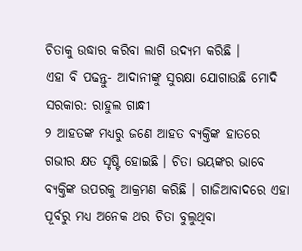ଚିତାକୁ ଉଦ୍ଧାର କରିବା ଲାଗି ଉଦ୍ୟମ କରିଛି ।
ଏହା ବି ପଢନ୍ତୁ- ଆଦାନୀଙ୍କୁ ସୁରକ୍ଷା ଯୋଗାଉଛି ମୋଦି ସରକାର: ରାହୁଲ ଗାନ୍ଧୀ
୨ ଆହତଙ୍କ ମଧ୍ୟରୁ ଜଣେ ଆହତ ବ୍ୟକ୍ତିଙ୍କ ହାତରେ ଗଭୀର କ୍ଷତ ସୃଷ୍ଟି ହୋଇଛି । ଚିତା ଭୟଙ୍କର ଭାବେ ବ୍ୟକ୍ତିଙ୍କ ଉପରକୁ ଆକ୍ରମଣ କରିଛି । ଗାଜିଆବାଦରେ ଏହା ପୂର୍ବରୁ ମଧ୍ୟ ଅନେକ ଥର ଚିତା ବୁଲୁଥିବା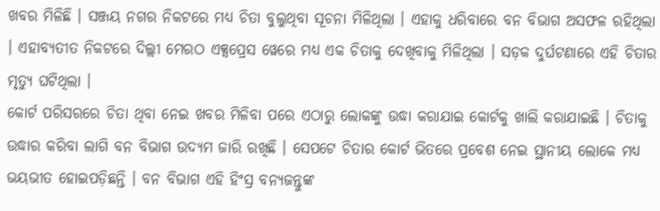ଖବର ମିଳିଛି । ସଞ୍ଜୟ ନଗର ନିକଟରେ ମଧ୍ୟ ଚିତା ବୁଲୁଥିବା ସୂଚନା ମିଳିଥିଲା । ଏହାକୁ ଧରିବାରେ ବନ ବିଭାଗ ଅସଫଳ ରହିଥିଲା । ଏହାବ୍ୟତୀତ ନିକଟରେ ଦିଲ୍ଲୀ ମେରଠ ଏକ୍ସପ୍ରେସ ୱେରେ ମଧ୍ୟ ଏକ ଚିତାକୁ ଦେଖିବାକୁ ମିଳିଥିଲା । ସଡ଼କ ଦୁର୍ଘଟଣାରେ ଏହି ଚିତାର ମୃତ୍ୟୁ ଘଟିଥିଲା ।
କୋର୍ଟ ପରିସରରେ ଚିତା ଥିବା ନେଇ ଖବର ମିଳିବା ପରେ ଏଠାରୁ ଲୋକଙ୍କୁ ଉଦ୍ଧା କରାଯାଇ କୋର୍ଟକୁ ଖାଲି କରାଯାଇଛି । ଚିତାକୁ ଉଦ୍ଧାର କରିବା ଲାଗି ବନ ବିଭାଗ ଉଦ୍ୟମ ଜାରି ରଖିଛି । ସେପଟେ ଚିତାର କୋର୍ଟ ଭିତରେ ପ୍ରବେଶ ନେଇ ସ୍ଥାନୀୟ ଲୋକେ ମଧ୍ୟ ଭୟଭୀତ ହୋଇପଡ଼ିଛନ୍ତି । ବନ ବିଭାଗ ଏହି ହିଂସ୍ର ବନ୍ୟଜନ୍ତୁଙ୍କ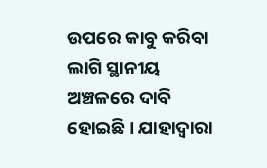ଉପରେ କାବୁ କରିବା ଲାଗି ସ୍ଥାନୀୟ ଅଞ୍ଚଳରେ ଦାବି ହୋଇଛି । ଯାହାଦ୍ବାରା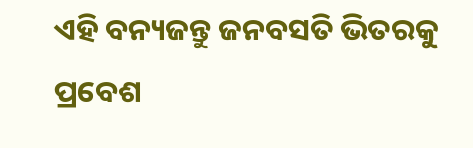ଏହି ବନ୍ୟଜନ୍ତୁ ଜନବସତି ଭିତରକୁ ପ୍ରବେଶ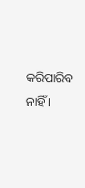କରିପାରିବ ନାହିଁ ।